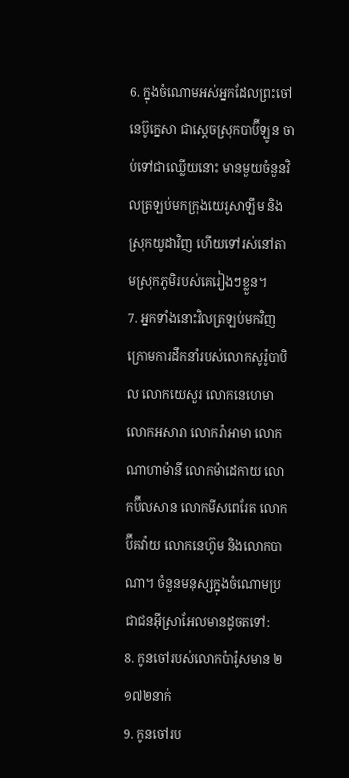6. ក្នុងចំណោមអស់អ្នកដែលព្រះចៅនេប៊ូក្នេសា ជាស្ដេចស្រុកបាប៊ីឡូន ចាប់ទៅជាឈ្លើយនោះ មានមួយចំនួនវិលត្រឡប់មកក្រុងយេរូសាឡឹម និងស្រុកយូដាវិញ ហើយទៅរស់នៅតាមស្រុកភូមិរបស់គេរៀងៗខ្លួន។
7. អ្នកទាំងនោះវិលត្រឡប់មកវិញ ក្រោមការដឹកនាំរបស់លោកសូរ៉ូបាបិល លោកយេសួរ លោកនេហេមា លោកអសារា លោករ៉ាអាមា លោកណាហាម៉ានី លោកម៉ាដេកាយ លោកប៊ីលសាន លោកមីសពេរែត លោកប៊ីគវ៉ាយ លោកនេហ៊ូម និងលោកបាណា។ ចំនួនមនុស្សក្នុងចំណោមប្រជាជនអ៊ីស្រាអែលមានដូចតទៅ:
8. កូនចៅរបស់លោកប៉ារ៉ូសមាន ២ ១៧២នាក់
9. កូនចៅរប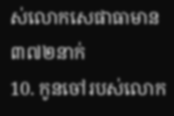ស់លោកសេផាធាមាន ៣៧២នាក់
10. កូនចៅរបស់លោក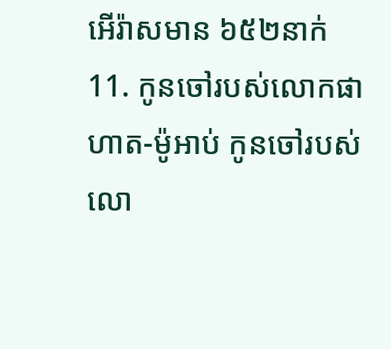អើរ៉ាសមាន ៦៥២នាក់
11. កូនចៅរបស់លោកផាហាត-ម៉ូអាប់ កូនចៅរបស់លោ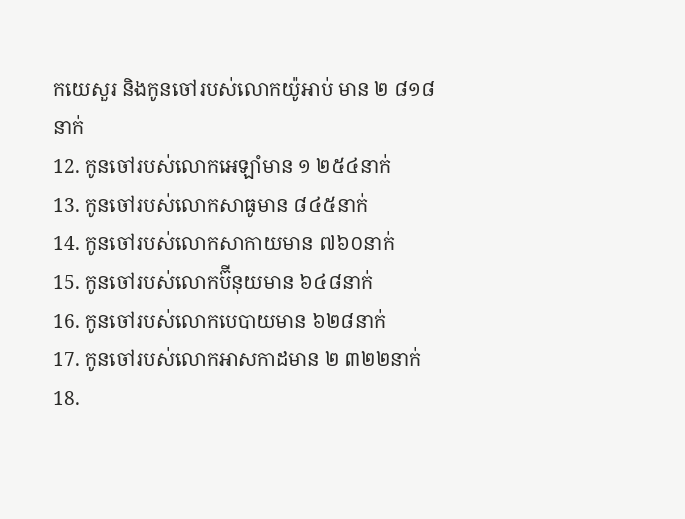កយេសួរ និងកូនចៅរបស់លោកយ៉ូអាប់ មាន ២ ៨១៨នាក់
12. កូនចៅរបស់លោកអេឡាំមាន ១ ២៥៤នាក់
13. កូនចៅរបស់លោកសាធូមាន ៨៤៥នាក់
14. កូនចៅរបស់លោកសាកាយមាន ៧៦០នាក់
15. កូនចៅរបស់លោកប៊ីនុយមាន ៦៤៨នាក់
16. កូនចៅរបស់លោកបេបាយមាន ៦២៨នាក់
17. កូនចៅរបស់លោកអាសកាដមាន ២ ៣២២នាក់
18.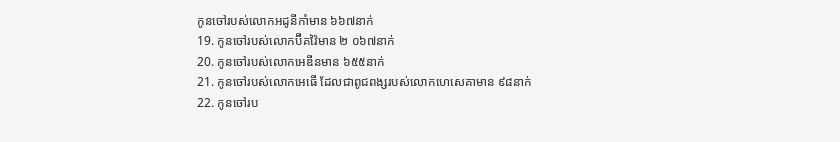កូនចៅរបស់លោកអដូនីកាំមាន ៦៦៧នាក់
19. កូនចៅរបស់លោកប៊ីគវ៉ៃមាន ២ ០៦៧នាក់
20. កូនចៅរបស់លោកអេឌីនមាន ៦៥៥នាក់
21. កូនចៅរបស់លោកអេធើ ដែលជាពូជពង្សរបស់លោកហេសេគាមាន ៩៨នាក់
22. កូនចៅរប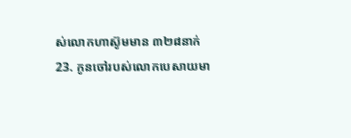ស់លោកហាស៊ូមមាន ៣២៨នាក់
23. កូនចៅរបស់លោកបេសាយមា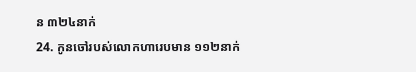ន ៣២៤នាក់
24. កូនចៅរបស់លោកហារេបមាន ១១២នាក់